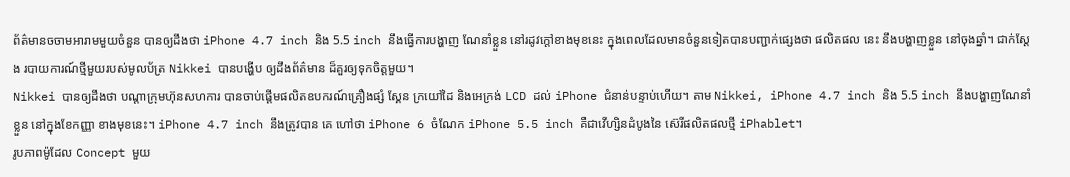ព័ត៌មានចចាមអារាមមួយចំនួន បានឲ្យដឹងថា iPhone 4.7 inch និង 5.5 inch នឹងធ្វើការបង្ហាញ ណែនាំខ្លួន នៅរដូវក្តៅខាងមុខនេះ ក្នុងពេលដែលមានចំនួនទៀតបានបញ្ជាក់ផ្សេងថា ផលិតផល នេះ នឹងបង្ហាញខ្លួន នៅចុងឆ្នាំ។ ជាក់ស្តែង របាយការណ៍ថ្មីមួយរបស់មូលប័ត្រ Nikkei បានបង្ហើប ឲ្យដឹងព័ត៌មាន ដ៏គួរឲ្យទុកចិត្តមួយ។
Nikkei បានឲ្យដឹងថា បណ្តាក្រុមហ៊ុនសហការ បានចាប់ផ្តើមផលិតឧបករណ៍គ្រឿងផ្សំ ស្គែន ក្រយៅដៃ និងអេក្រង់ LCD ដល់ iPhone ជំនាន់បន្ទាប់ហើយ។ តាម Nikkei, iPhone 4.7 inch និង 5.5 inch នឹងបង្ហាញណែនាំខ្លួន នៅក្នុងខែកញ្ញា ខាងមុខនេះ។ iPhone 4.7 inch នឹងត្រូវបាន គេ ហៅថា iPhone 6 ចំណែក iPhone 5.5 inch គឺជាវើហ្សិនដំបូងនៃ ស៊េរីផលិតផលថ្មី iPhablet។
រូបភាពម៉ូដែល Concept មួយ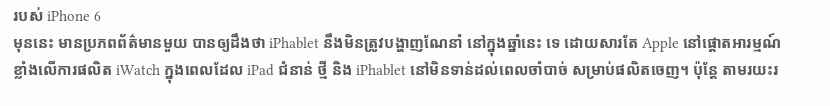របស់ iPhone 6
មុននេះ មានប្រភពព័ត៌មានមួយ បានឲ្យដឹងថា iPhablet នឹងមិនត្រូវបង្ហាញណែនាំ នៅក្នុងឆ្នាំនេះ ទេ ដោយសារតែ Apple នៅផ្តោតអារម្មណ៍ខ្លាំងលើការផលិត iWatch ក្នុងពេលដែល iPad ជំនាន់ ថ្មី និង iPhablet នៅមិនទាន់ដល់ពេលចាំបាច់ សម្រាប់ផលិតចេញ។ ប៉ុន្តែ តាមរយះរ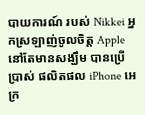បាយការណ៍ របស់ Nikkei អ្នកស្រឡាញ់ចូលចិត្ត Apple នៅតែមានសង្ឃឹម បានប្រើប្រាស់ ផលិតផល iPhone អេក្រ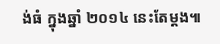ង់ធំ ក្នុងឆ្នាំ ២០១៤ នេះតែម្តង៕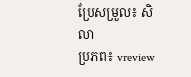ប្រែសម្រួល៖ សិលា
ប្រភព៖ vreview